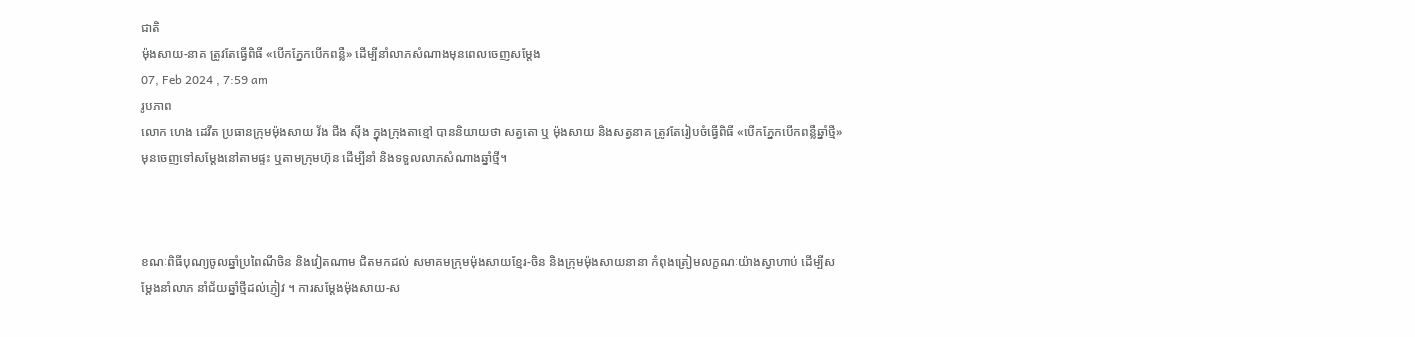ជាតិ
ម៉ុងសាយ-នាគ ត្រូវតែធ្វើពិធី «បើកភ្នែកបើកពន្លឺ» ដើម្បីនាំលាភសំណាងមុនពេលចេញសម្តែង
07, Feb 2024 , 7:59 am
រូបភាព
លោក ហេង ដេវីត ប្រធានក្រុមម៉ុងសាយ វ័ង ជីង ស៊ីង ក្នុងក្រុងតាខ្មៅ បាននិយាយថា សត្វតោ ឬ ម៉ុងសាយ និងសត្វនាគ ត្រូវតែរៀបចំធ្វើពិធី «បើកភ្នែកបើកពន្លឺឆ្នាំថ្មី» មុនចេញទៅសម្តែងនៅតាមផ្ទះ ឬតាមក្រុមហ៊ុន ដើម្បីនាំ និងទទួលលាភសំណាងឆ្នាំថ្មី។



ខណៈពិធីបុណ្យចូលឆ្នាំប្រពៃណីចិន និងវៀតណាម ជិតមកដល់ សមាគមក្រុមម៉ុងសាយខ្មែរ-ចិន និងក្រុមម៉ុងសាយនានា កំពុងត្រៀមលក្ខណៈយ៉ាងស្វាហាប់ ដើម្បីសម្តែងនាំលាភ នាំជ័យឆ្នាំថ្មីដល់ភ្ញៀវ ។ ការសម្តែងម៉ុងសាយ-ស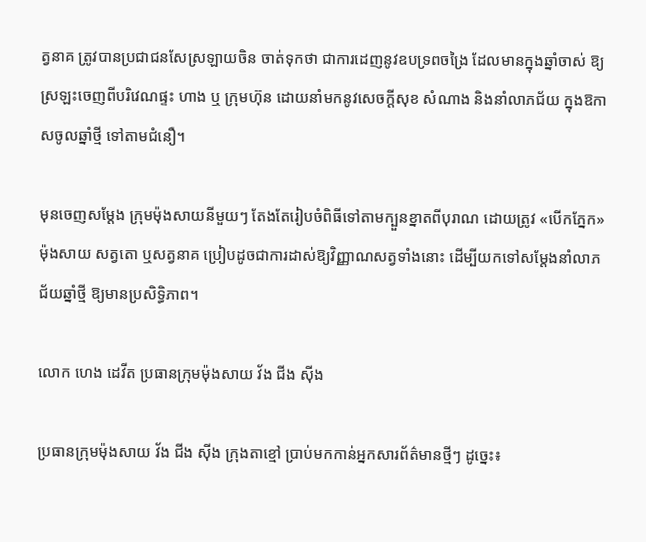ត្វនាគ ត្រូវបានប្រជាជនសែស្រឡាយចិន ចាត់ទុកថា ជាការដេញនូវឧបទ្រពចង្រៃ ដែលមានក្នុងឆ្នាំចាស់ ឱ្យស្រឡះចេញពីបរិវេណផ្ទះ ហាង ឬ ក្រុមហ៊ុន ដោយនាំមកនូវសេចក្តីសុខ សំណាង និងនាំលាភជ័យ ក្នុងឱកាសចូលឆ្នាំថ្មី ទៅតាមជំនឿ។

មុនចេញសម្តែង ក្រុមម៉ុងសាយនីមួយៗ តែងតែរៀបចំពិធីទៅតាមក្បួនខ្នាតពីបុរាណ ដោយត្រូវ «បើកភ្នែក» ម៉ុងសាយ សត្វតោ ឬសត្វនាគ ប្រៀបដូចជាការដាស់ឱ្យវិញ្ញាណសត្វទាំងនោះ ដើម្បីយកទៅសម្តែងនាំលាភជ័យឆ្នាំថ្មី ឱ្យមានប្រសិទ្ធិភាព។

លោក ហេង ដេវីត ប្រធានក្រុមម៉ុងសាយ វ័ង ជីង ស៊ីង

ប្រធានក្រុមម៉ុងសាយ វ័ង ជីង ស៊ីង ក្រុងតាខ្មៅ ប្រាប់មកកាន់អ្នកសារព័ត៌មានថ្មីៗ ដូច្នេះ៖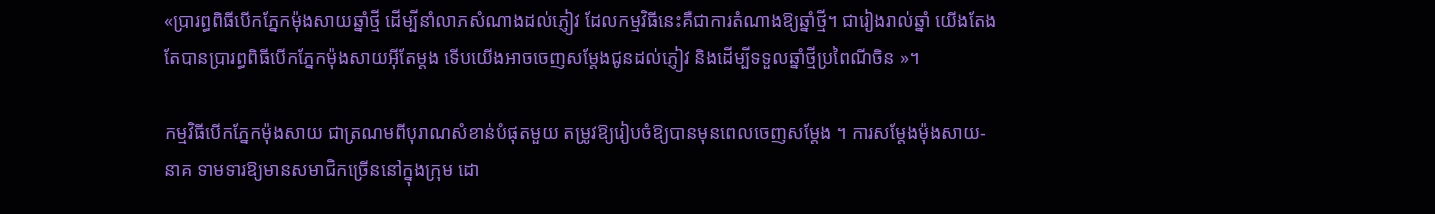«ប្រារព្ធពិធីបើកភ្នែកម៉ុងសាយឆ្នាំថ្មី ដើម្បីនាំលាភសំណាងដល់ភ្ញៀវ ដែលកម្មវិធីនេះគឺជាការតំណាងឱ្យឆ្នាំថ្មី។ ជារៀងរាល់ឆ្នាំ យើងតែងតែបានប្រារព្ធពិធីបើកភ្នែកម៉ុងសាយអ៊ីតែម្តង ទើបយើងអាចចេញសម្តែងជូនដល់ភ្ញៀវ និងដើម្បីទទួលឆ្នាំថ្មីប្រពៃណីចិន »។

កម្មវិធីបើកភ្នែកម៉ុងសាយ ជាត្រណមពីបុរាណសំខាន់បំផុតមួយ តម្រូវឱ្យរៀបចំឱ្យបានមុនពេលចេញសម្តែង ។ ការសម្តែងម៉ុងសាយ-នាគ ទាមទារឱ្យមានសមាជិកច្រើននៅក្នុងក្រុម ដោ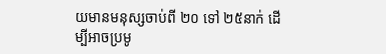យមានមនុស្សចាប់ពី ២០ ទៅ ២៥នាក់ ដើម្បីអាចប្រមូ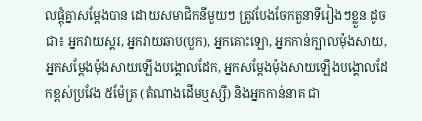លផ្តុំគ្នាសម្តែងបាន ដោយសមាជិកនីមួយៗ ត្រូវបែងចែកតួនាទីរៀងៗខ្លួន ដូចជា៖ អ្នកវាយស្គរ, អ្នកវាយឆាប(បួក), អ្នកគោះឡោ, អ្នកកាន់ក្បាលម៉ុងសាយ, អ្នកសម្តែងម៉ុងសាយឡើងបង្គោលដែក, អ្នកសម្តែងម៉ុងសាយឡើងបង្គោលដែកខ្ពស់ប្រវែង ៥ម៉ែត្រ (តំណាងដើមឬស្សី) និងអ្នកកាន់នាគ ជា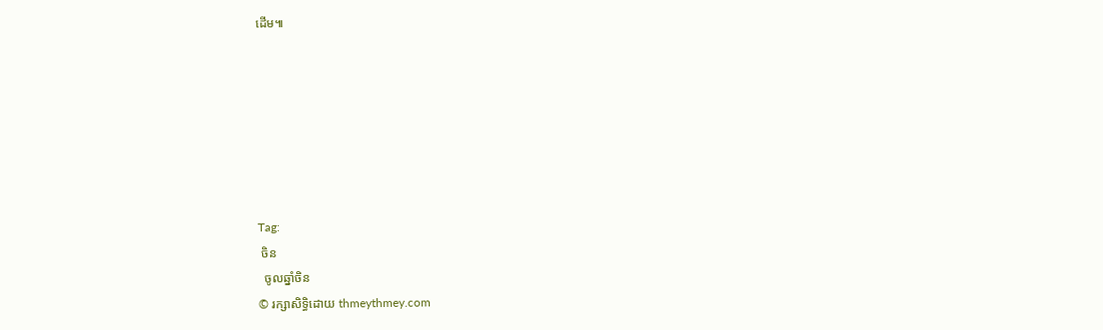ដើម៕







Tag:
 ចិន
  ចូលឆ្នាំចិន
© រក្សាសិទ្ធិដោយ thmeythmey.com